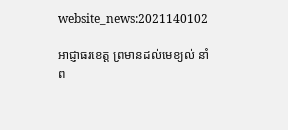website_news:2021140102

អាជ្ញាធរខេត្ត ព្រមានដល់មេខ្យល់ នាំព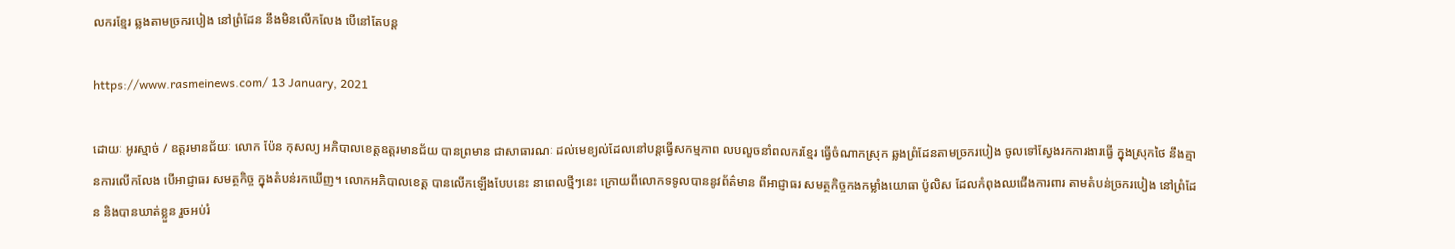លករខ្មែរ ឆ្លងតាមច្រករបៀង នៅព្រំដែន នឹងមិនលើកលែង បើនៅតែបន្ត

https://www.rasmeinews.com/ 13 January, 2021

ដោយៈ អូរស្មាច់ / ឧត្តរមានជ័យៈ លោក ប៉ែន កុសល្យ អភិបាលខេត្តឧត្តរមានជ័យ បានព្រមាន ជាសាធារណៈ ដល់មេខ្យល់ដែលនៅបន្តធ្វើសកម្មភាព លបលួចនាំពលករខ្មែរ ធ្វើចំណាកស្រុក ឆ្លងព្រំដែនតាមច្រករបៀង ចូលទៅស្វែងរកការងារធ្វើ ក្នុងស្រុកថៃ នឹងគ្មានការលើកលែង បើអាជ្ញាធរ សមត្ថកិច្ច ក្នុងតំបន់រកឃើញ។ លោកអភិបាលខេត្ត បានលើកឡើងបែបនេះ នាពេលថ្មីៗនេះ ក្រោយពីលោកទទូលបាននូវព័ត៌មាន ពីអាជ្ញាធរ សមត្ថកិច្ចកងកម្លាំងយោធា ប៉ូលិស ដែលកំពុងឈជើងការពារ តាមតំបន់ច្រករបៀង នៅព្រំដែន និងបានឃាត់ខ្លួន រួចអប់រំ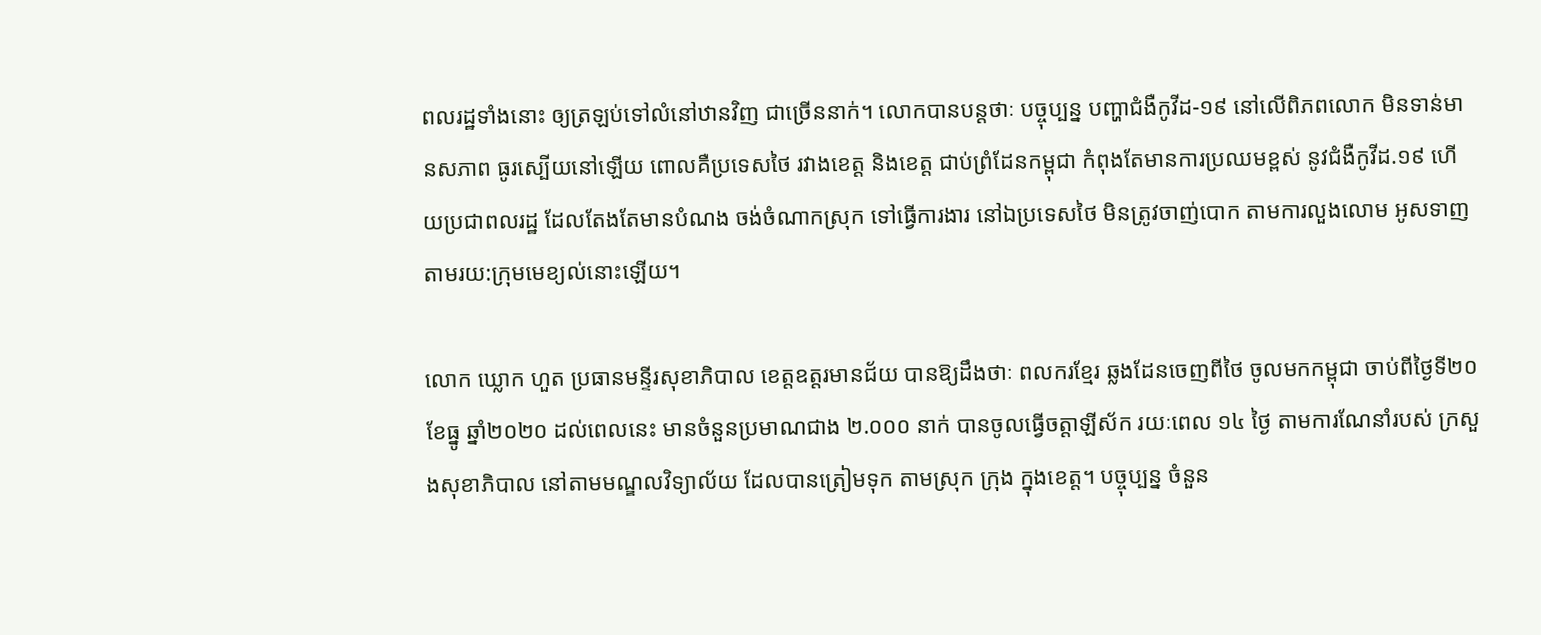ពលរដ្ឋទាំងនោះ ឲ្យត្រឡប់ទៅលំនៅឋានវិញ ជាច្រើននាក់។ លោកបានបន្តថាៈ បច្ចុប្បន្ន បញ្ហាជំងឺកូវីដ-១៩ នៅលើពិភពលោក មិនទាន់មានសភាព ធូរស្បើយនៅឡើយ ពោលគឺប្រទេសថៃ រវាងខេត្ត និងខេត្ត ជាប់ព្រំដែនកម្ពុជា កំពុងតែមានការប្រឈមខ្ពស់ នូវជំងឺកូវីដ.១៩ ហើយប្រជាពលរដ្ឋ ដែលតែងតែមានបំណង ចង់ចំណាកស្រុក ទៅធ្វើការងារ នៅឯប្រទេសថៃ មិនត្រូវចាញ់បោក តាមការលួងលោម អូសទាញ តាមរយ:ក្រុមមេខ្យល់នោះឡើយ។

លោក ឃ្លោក ហួត ប្រធានមន្ទីរសុខាភិបាល ខេត្តឧត្តរមានជ័យ បានឱ្យដឹងថាៈ ពលករខ្មែរ ឆ្លងដែនចេញពីថៃ ចូលមកកម្ពុជា ចាប់ពីថ្ងៃទី២០ ខែធ្នូ ឆ្នាំ២០២០ ដល់ពេលនេះ មានចំនួនប្រមាណជាង ២.០០០ នាក់ បានចូលធ្វើចត្តាឡីស័ក រយៈពេល ១៤ ថ្ងៃ តាមការណែនាំរបស់ ក្រសួងសុខាភិបាល នៅតាមមណ្ឌលវិទ្យាល័យ ដែលបានត្រៀមទុក តាមស្រុក ក្រុង ក្នុងខេត្ត។ បច្ចុប្បន្ន ចំនួន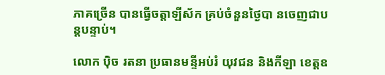ភាគច្រើន បានធ្វើចត្តាឡីស័ក គ្រប់ចំនួនថ្ងៃបា នចេញជាបន្តបន្ទាប់។

លោក ប៉ិច រតនា ប្រធានមន្ទីអប់រំ យុវជន និងកីឡា ខេត្តឧ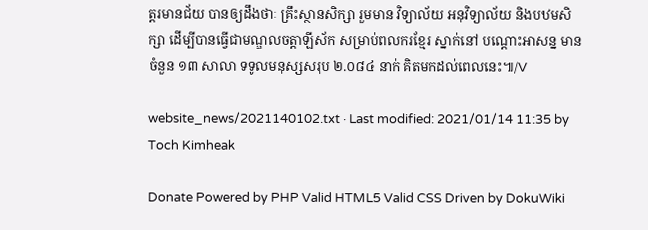ត្តរមានជ័យ បានឲ្យដឹងថាៈ គ្រឹះស្ថានសិក្សា រួមមាន វិទ្យាល័យ អនុវិទ្យាល័យ និងបឋមសិក្សា ដើម្បីបានធ្វើជាមណ្ឌលចត្តាឡីស័ក សម្រាប់ពលករខ្មែរ ស្នាក់នៅ បណ្តោះអាសន្ន មានចំនួន ១៣ សាលា ទទូលមនុស្សសរុប ២.០៨៤ នាក់ គិតមកដល់ពេលនេះ៕/V

website_news/2021140102.txt · Last modified: 2021/01/14 11:35 by Toch Kimheak

Donate Powered by PHP Valid HTML5 Valid CSS Driven by DokuWiki